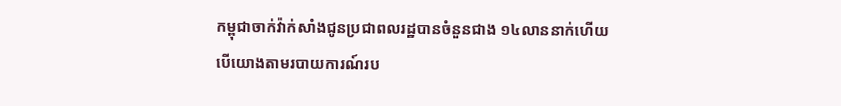កម្ពុជាចាក់វ៉ាក់សាំងជូនប្រជាពលរដ្ឋបានចំនួនជាង ១៤លាននាក់ហើយ
បើយោងតាមរបាយការណ៍រប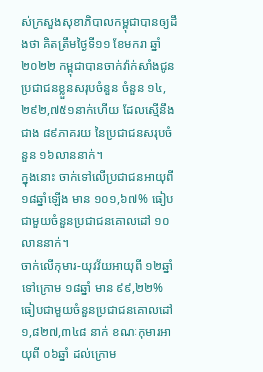ស់ក្រសួងសុខាភិបាលកម្ពុជាបានឲ្យដឹងថា គិតត្រឹមថ្ងៃទី១១ ខែមករា ឆ្នាំ២០២២ កម្ពុជាបានចាក់វ៉ាក់សាំងជូនប្រជាជនខ្លួនសរុបចំនួន ចំនួន ១៤,២៩២,៧៥១នាក់ហើយ ដែលស្មើនឹងជាង ៨៩ភាគរយ នៃប្រជាជនសរុបចំនួន ១៦លាននាក់។
ក្នុងនោះ ចាក់ទៅលើប្រជាជនអាយុពី ១៨ឆ្នាំឡើង មាន ១០១,៦៧% ធៀបជាមួយចំនួនប្រជាជនគោលដៅ ១០លាននាក់។
ចាក់លើកុមារ-យុវវ័យអាយុពី ១២ឆ្នាំ ទៅក្រោម ១៨ឆ្នាំ មាន ៩៩,២២% ធៀបជាមួយចំនួនប្រជាជនគោលដៅ ១,៨២៧,៣៤៨ នាក់ ខណៈកុមារអាយុពី ០៦ឆ្នាំ ដល់ក្រោម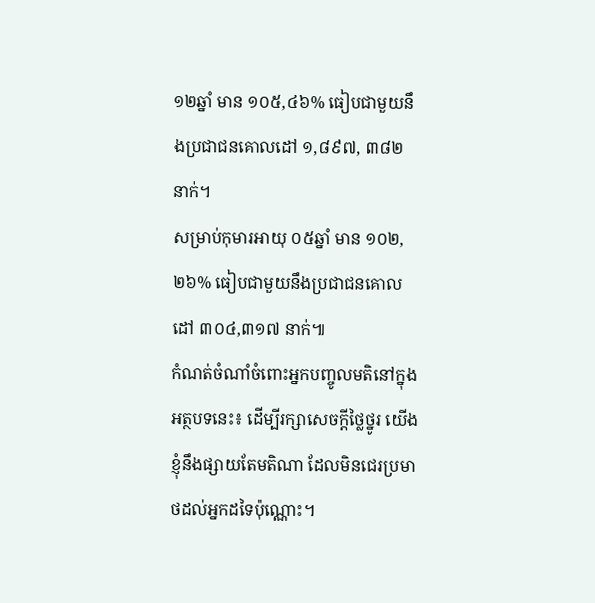១២ឆ្នាំ មាន ១០៥,៤៦% ធៀបជាមួយនឹងប្រជាជនគោលដៅ ១,៨៩៧, ៣៨២ នាក់។
សម្រាប់កុមារអាយុ ០៥ឆ្នាំ មាន ១០២,២៦% ធៀបជាមួយនឹងប្រជាជនគោលដៅ ៣០៤,៣១៧ នាក់៕
កំណត់ចំណាំចំពោះអ្នកបញ្ចូលមតិនៅក្នុងអត្ថបទនេះ៖ ដើម្បីរក្សាសេចក្ដីថ្លៃថ្នូរ យើងខ្ញុំនឹងផ្សាយតែមតិណា ដែលមិនជេរប្រមាថដល់អ្នកដទៃប៉ុណ្ណោះ។